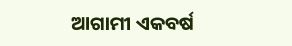ଆଗାମୀ ଏକବର୍ଷ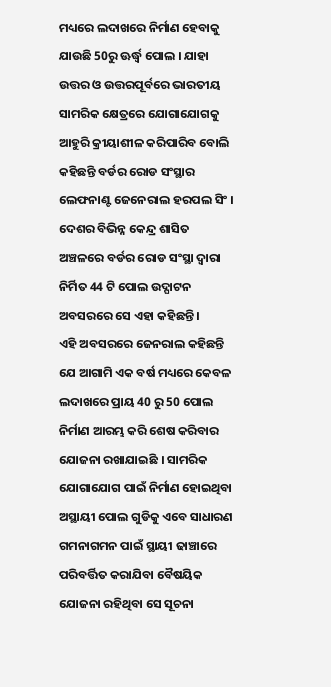ମଧ୍ୟରେ ଲଦାଖରେ ନିର୍ମାଣ ହେବାକୁ ଯାଉଛି 50ରୁ ଊର୍ଦ୍ଧ୍ବ ପୋଲ । ଯାହା ଉତ୍ତର ଓ ଉତ୍ତରପୂର୍ବରେ ଭାରତୀୟ ସାମରିକ କ୍ଷେତ୍ରରେ ଯୋଗାଯୋଗକୁ ଆହୁରି କ୍ରୀୟାଶୀଳ କରିପାରିବ ବୋଲି କହିଛନ୍ତି ବର୍ଡର ରୋଡ ସଂସ୍ଥାର ଲେଫନାଣ୍ଟ ଜେନେରାଲ ହରପଲ ସିଂ । ଦେଶର ବିଭିନ୍ନ କେନ୍ଦ୍ର ଶାସିତ ଅଞ୍ଚଳରେ ବର୍ଡର ରୋଡ ସଂସ୍ଥା ଦ୍ବାରା ନିର୍ମିତ 44 ଟି ପୋଲ ଉଦ୍ଘାଟନ ଅବସରରେ ସେ ଏହା କହିଛନ୍ତି ।
ଏହି ଅବସରରେ ଜେନରାଲ କହିଛନ୍ତି ଯେ ଆଗାମି ଏକ ବର୍ଷ ମଧ୍ୟରେ କେବଳ ଲଦାଖରେ ପ୍ରାୟ 40 ରୁ 50 ପୋଲ ନିର୍ମାଣ ଆରମ୍ଭ କରି ଶେଷ କରିବାର ଯୋଜନା ରଖାଯାଇଛି । ସାମରିକ ଯୋଗାଯୋଗ ପାଇଁ ନିର୍ମାଣ ହୋଇଥିବା ଅସ୍ଥାୟୀ ପୋଲ ଗୁଡିକୁ ଏବେ ସାଧାରଣ ଗମନାଗମନ ପାଇଁ ସ୍ଥାୟୀ ଢାଞ୍ଚାରେ ପରିବର୍ତ୍ତିତ କରାଯିବା ବୈଷୟିକ ଯୋଜନା ରହିଥିବା ସେ ସୂଚନା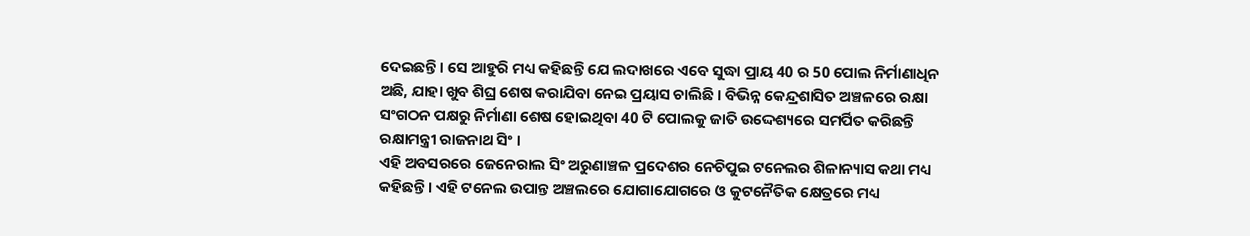ଦେଇଛନ୍ତି । ସେ ଆହୁରି ମଧ୍ୟ କହିଛନ୍ତି ଯେ ଲଦାଖରେ ଏବେ ସୁଦ୍ଧା ପ୍ରାୟ 40 ର 50 ପୋଲ ନିର୍ମାଣାଧିନ ଅଛି, ଯାହା ଖୁବ ଶିଘ୍ର ଶେଷ କରାଯିବା ନେଇ ପ୍ରୟାସ ଚାଲିଛି । ବିଭିନ୍ନ କେନ୍ଦ୍ରଶାସିତ ଅଞ୍ଚଳରେ ରକ୍ଷା ସଂଗଠନ ପକ୍ଷରୁ ନିର୍ମାଣା ଶେଷ ହୋଇଥିବା 40 ଟି ପୋଲକୁ ଜାତି ଉଦ୍ଦେଶ୍ୟରେ ସମର୍ପିତ କରିଛନ୍ତି ରକ୍ଷାମନ୍ତ୍ରୀ ରାଜନାଥ ସିଂ ।
ଏହି ଅବସରରେ ଜେନେରାଲ ସିଂ ଅରୁଣାଞ୍ଚଳ ପ୍ରଦେଶର ନେଚିପୁଇ ଟନେଲର ଶିଳାନ୍ୟାସ କଥା ମଧ୍ୟ କହିଛନ୍ତି । ଏହି ଟନେଲ ଉପାନ୍ତ ଅଞ୍ଚଲରେ ଯୋଗାଯୋଗରେ ଓ କୁଟନୈତିକ କ୍ଷେତ୍ରରେ ମଧ୍ୟ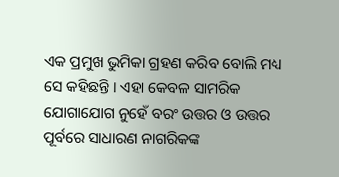ଏକ ପ୍ରମୁଖ ଭୁମିକା ଗ୍ରହଣ କରିବ ବୋଲି ମଧ୍ୟ ସେ କହିଛନ୍ତି । ଏହା କେବଳ ସାମରିକ ଯୋଗାଯୋଗ ନୁହେଁ ବରଂ ଉତ୍ତର ଓ ଉତ୍ତର ପୂର୍ବରେ ସାଧାରଣ ନାଗରିକଙ୍କ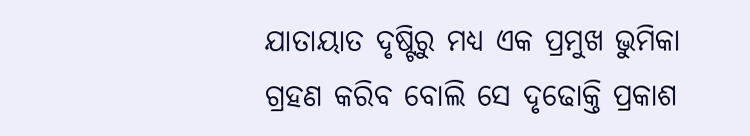ଯାତାୟାତ ଦୃଷ୍ଟିରୁ ମଧ୍ୟ ଏକ ପ୍ରମୁଖ ଭୁମିକା ଗ୍ରହଣ କରିବ ବୋଲି ସେ ଦୃଢୋକ୍ତି ପ୍ରକାଶ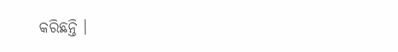କରିଛନ୍ତି ।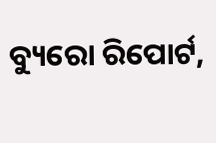ବ୍ୟୁରୋ ରିପୋର୍ଟ,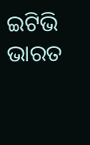ଇଟିଭି ଭାରତ